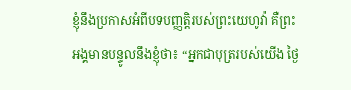ខ្ញុំនឹងប្រកាសអំពីបទបញ្ញត្តិរបស់ព្រះយេហូវ៉ា គឺព្រះអង្គមានបន្ទូលនឹងខ្ញុំថា៖ “អ្នកជាបុត្ររបស់យើង ថ្ងៃ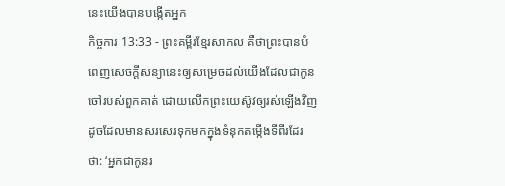នេះយើងបានបង្កើតអ្នក
កិច្ចការ 13:33 - ព្រះគម្ពីរខ្មែរសាកល គឺថាព្រះបានបំពេញសេចក្ដីសន្យានេះឲ្យសម្រេចដល់យើងដែលជាកូនចៅរបស់ពួកគាត់ ដោយលើកព្រះយេស៊ូវឲ្យរស់ឡើងវិញ ដូចដែលមានសរសេរទុកមកក្នុងទំនុកតម្កើងទីពីរដែរថា: ‘អ្នកជាកូនរ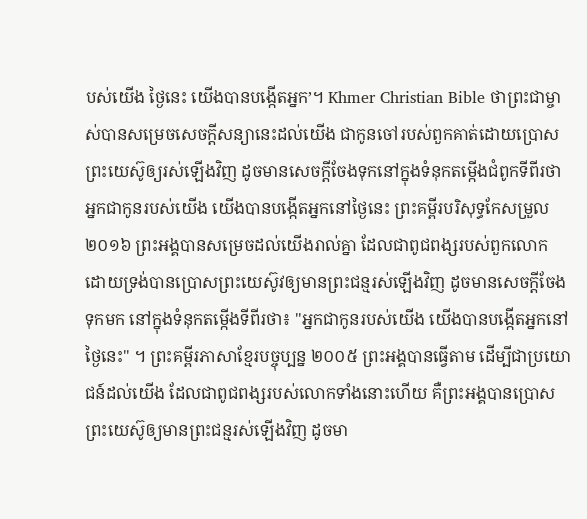បស់យើង ថ្ងៃនេះ យើងបានបង្កើតអ្នក’។ Khmer Christian Bible ថាព្រះជាម្ចាស់បានសម្រេចសេចក្ដីសន្យានេះដល់យើង ជាកូនចៅរបស់ពួកគាត់ដោយប្រោសព្រះយេស៊ូឲ្យរស់ឡើងវិញ ដូចមានសេចក្ដីចែងទុកនៅក្នុងទំនុកតម្កើងជំពូកទីពីរថា អ្នកជាកូនរបស់យើង យើងបានបង្កើតអ្នកនៅថ្ងៃនេះ ព្រះគម្ពីរបរិសុទ្ធកែសម្រួល ២០១៦ ព្រះអង្គបានសម្រេចដល់យើងរាល់គ្នា ដែលជាពូជពង្សរបស់ពួកលោក ដោយទ្រង់បានប្រោសព្រះយេស៊ូវឲ្យមានព្រះជន្មរស់ឡើងវិញ ដូចមានសេចក្តីចែងទុកមក នៅក្នុងទំនុកតម្កើងទីពីរថា៖ "អ្នកជាកូនរបស់យើង យើងបានបង្កើតអ្នកនៅថ្ងៃនេះ" ។ ព្រះគម្ពីរភាសាខ្មែរបច្ចុប្បន្ន ២០០៥ ព្រះអង្គបានធ្វើតាម ដើម្បីជាប្រយោជន៍ដល់យើង ដែលជាពូជពង្សរបស់លោកទាំងនោះហើយ គឺព្រះអង្គបានប្រោសព្រះយេស៊ូឲ្យមានព្រះជន្មរស់ឡើងវិញ ដូចមា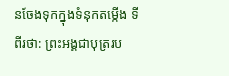នចែងទុកក្នុងទំនុកតម្កើង ទីពីរថា: ព្រះអង្គជាបុត្ររប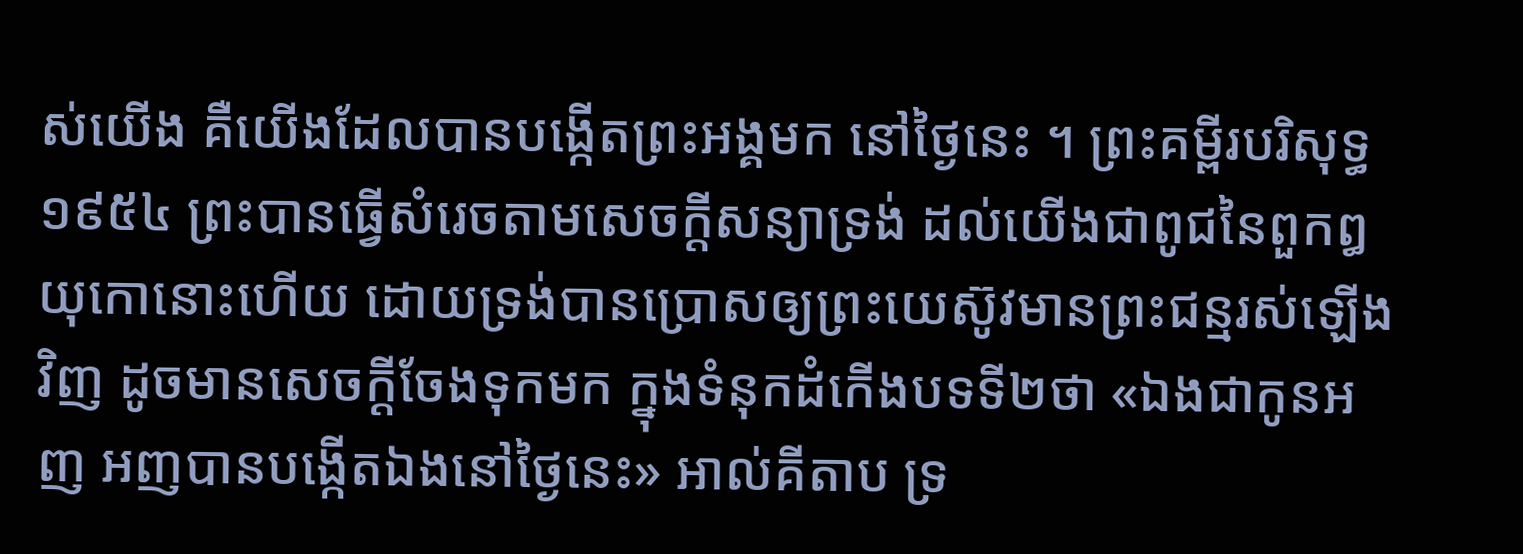ស់យើង គឺយើងដែលបានបង្កើតព្រះអង្គមក នៅថ្ងៃនេះ ។ ព្រះគម្ពីរបរិសុទ្ធ ១៩៥៤ ព្រះបានធ្វើសំរេចតាមសេចក្ដីសន្យាទ្រង់ ដល់យើងជាពូជនៃពួកឰយុកោនោះហើយ ដោយទ្រង់បានប្រោសឲ្យព្រះយេស៊ូវមានព្រះជន្មរស់ឡើងវិញ ដូចមានសេចក្ដីចែងទុកមក ក្នុងទំនុកដំកើងបទទី២ថា «ឯងជាកូនអញ អញបានបង្កើតឯងនៅថ្ងៃនេះ» អាល់គីតាប ទ្រ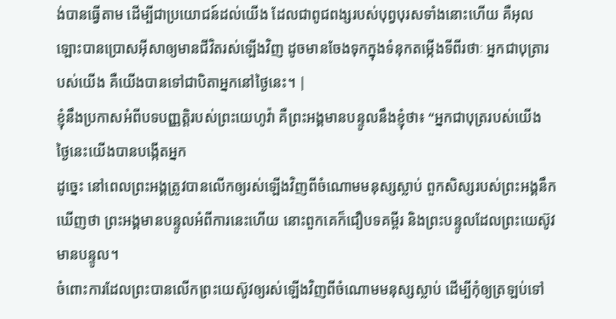ង់បានធ្វើតាម ដើម្បីជាប្រយោជន៍ដល់យើង ដែលជាពូជពង្សរបស់បុព្វបុរសទាំងនោះហើយ គឺអុលឡោះបានប្រោសអ៊ីសាឲ្យមានជីវិតរស់ឡើងវិញ ដូចមានចែងទុកក្នុងទំនុកតម្កើងទីពីរថាៈ អ្នកជាបុត្រារបស់យើង គឺយើងបានទៅជាបិតាអ្នកនៅថ្ងៃនេះ។ |
ខ្ញុំនឹងប្រកាសអំពីបទបញ្ញត្តិរបស់ព្រះយេហូវ៉ា គឺព្រះអង្គមានបន្ទូលនឹងខ្ញុំថា៖ “អ្នកជាបុត្ររបស់យើង ថ្ងៃនេះយើងបានបង្កើតអ្នក
ដូច្នេះ នៅពេលព្រះអង្គត្រូវបានលើកឲ្យរស់ឡើងវិញពីចំណោមមនុស្សស្លាប់ ពួកសិស្សរបស់ព្រះអង្គនឹកឃើញថា ព្រះអង្គមានបន្ទូលអំពីការនេះហើយ នោះពួកគេក៏ជឿបទគម្ពីរ និងព្រះបន្ទូលដែលព្រះយេស៊ូវមានបន្ទូល។
ចំពោះការដែលព្រះបានលើកព្រះយេស៊ូវឲ្យរស់ឡើងវិញពីចំណោមមនុស្សស្លាប់ ដើម្បីកុំឲ្យត្រឡប់ទៅ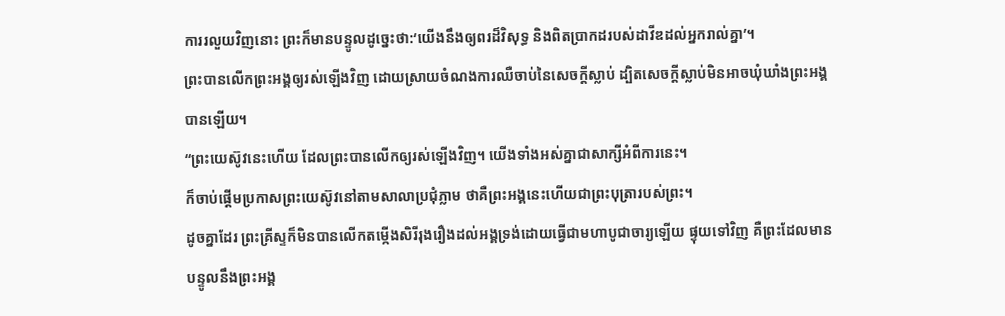ការរលួយវិញនោះ ព្រះក៏មានបន្ទូលដូច្នេះថា:‘យើងនឹងឲ្យពរដ៏វិសុទ្ធ និងពិតប្រាកដរបស់ដាវីឌដល់អ្នករាល់គ្នា’។
ព្រះបានលើកព្រះអង្គឲ្យរស់ឡើងវិញ ដោយស្រាយចំណងការឈឺចាប់នៃសេចក្ដីស្លាប់ ដ្បិតសេចក្ដីស្លាប់មិនអាចឃុំឃាំងព្រះអង្គបានឡើយ។
“ព្រះយេស៊ូវនេះហើយ ដែលព្រះបានលើកឲ្យរស់ឡើងវិញ។ យើងទាំងអស់គ្នាជាសាក្សីអំពីការនេះ។
ក៏ចាប់ផ្ដើមប្រកាសព្រះយេស៊ូវនៅតាមសាលាប្រជុំភ្លាម ថាគឺព្រះអង្គនេះហើយជាព្រះបុត្រារបស់ព្រះ។
ដូចគ្នាដែរ ព្រះគ្រីស្ទក៏មិនបានលើកតម្កើងសិរីរុងរឿងដល់អង្គទ្រង់ដោយធ្វើជាមហាបូជាចារ្យឡើយ ផ្ទុយទៅវិញ គឺព្រះដែលមានបន្ទូលនឹងព្រះអង្គ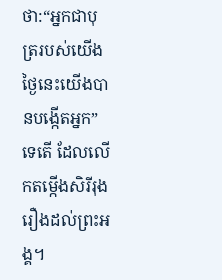ថា:“អ្នកជាបុត្ររបស់យើង ថ្ងៃនេះយើងបានបង្កើតអ្នក” ទេតើ ដែលលើកតម្កើងសិរីរុងរឿងដល់ព្រះអង្គ។